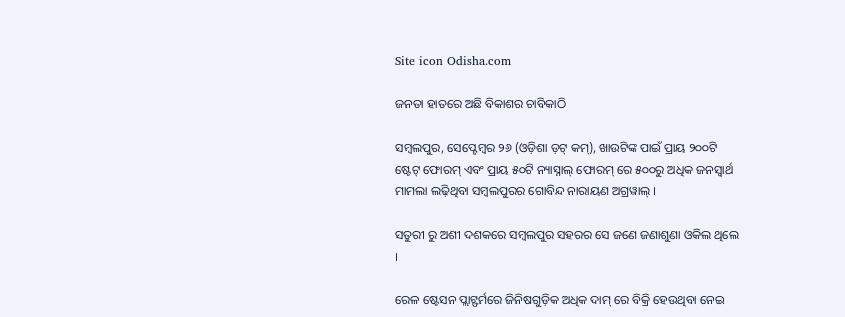Site icon Odisha.com

ଜନତା ହାତରେ ଅଛି ବିକାଶର ଚାବିକାଠି

ସମ୍ବଲପୁର, ସେପ୍ଟେମ୍ବର ୨୬ (ଓଡ଼ିଶା ଡ଼ଟ୍ କମ୍), ଖାଉଟିଙ୍କ ପାଇଁ ପ୍ରାୟ ୨୦୦ଟି ଷ୍ଟେଟ୍ ଫୋରମ୍ ଏବଂ ପ୍ରାୟ ୫୦ଟି ନ୍ୟାସ୍ନାଲ୍ ଫୋରମ୍ ରେ ୫୦୦ରୁ ଅଧିକ ଜନସ୍ୱାର୍ଥ ମାମଲା ଲଢ଼ିଥିବା ସମ୍ବଲପୁରର ଗୋବିନ୍ଦ ନାରାୟଣ ଅଗ୍ରୱାଲ୍ ।

ସତୁରୀ ରୁ ଅଶୀ ଦଶକରେ ସମ୍ବଲପୁର ସହରର ସେ ଜଣେ ଜଣାଶୁଣା ଓକିଲ ଥିଲେ ।

ରେଳ ଷ୍ଟେସନ ପ୍ଲାଟ୍ଫର୍ମରେ ଜିନିଷଗୁଡ଼ିକ ଅଧିକ ଦାମ୍ ରେ ବିକ୍ରି ହେଉଥିବା ନେଇ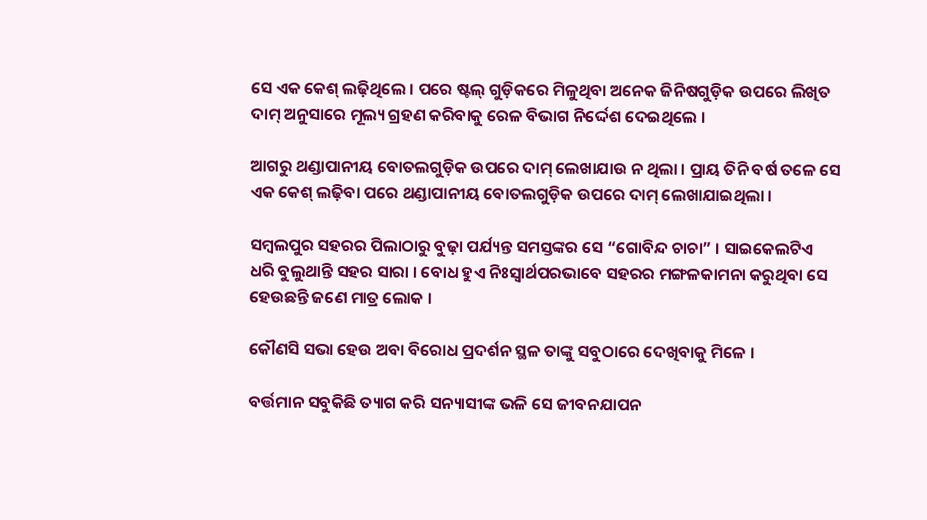ସେ ଏକ କେଶ୍ ଲଢ଼ିଥିଲେ । ପରେ ଷ୍ଟଲ୍ ଗୁଡ଼ିକରେ ମିଳୁଥିବା ଅନେକ ଜିନିଷଗୁଡ଼ିକ ଉପରେ ଲିଖିତ ଦାମ୍ ଅନୁସାରେ ମୂଲ୍ୟ ଗ୍ରହଣ କରିବାକୁ ରେଳ ବିଭାଗ ନିର୍ଦ୍ଦେଶ ଦେଇଥିଲେ ।

ଆଗରୁ ଥଣ୍ଡାପାନୀୟ ବୋତଲଗୁଡ଼ିକ ଉପରେ ଦାମ୍ ଲେଖାଯାଉ ନ ଥିଲା । ପ୍ରାୟ ତିନି ବର୍ଷ ତଳେ ସେ ଏକ କେଶ୍ ଲଢ଼ିବା ପରେ ଥଣ୍ଡାପାନୀୟ ବୋତଲଗୁଡ଼ିକ ଉପରେ ଦାମ୍ ଲେଖାଯାଇଥିଲା ।

ସମ୍ବଲପୁର ସହରର ପିଲାଠାରୁ ବୁଢ଼ା ପର୍ଯ୍ୟନ୍ତ ସମସ୍ତଙ୍କର ସେ “ଗୋବିନ୍ଦ ଚାଚା” । ସାଇକେଲଟିଏ ଧରି ବୁଲୁଥାନ୍ତି ସହର ସାରା । ବୋଧ ହୁଏ ନିଃସ୍ୱାର୍ଥପରଭାବେ ସହରର ମଙ୍ଗଳକାମନା କରୁଥିବା ସେ ହେଉଛନ୍ତି ଜଣେ ମାତ୍ର ଲୋକ ।

କୌଣସି ସଭା ହେଉ ଅବା ବିରୋଧ ପ୍ରଦର୍ଶନ ସ୍ଥଳ ତାଙ୍କୁ ସବୁଠାରେ ଦେଖିବାକୁ ମିଳେ ।

ବର୍ତ୍ତମାନ ସବୁକିଛି ତ୍ୟାଗ କରି ସନ୍ୟାସୀଙ୍କ ଭଳି ସେ ଜୀବନଯାପନ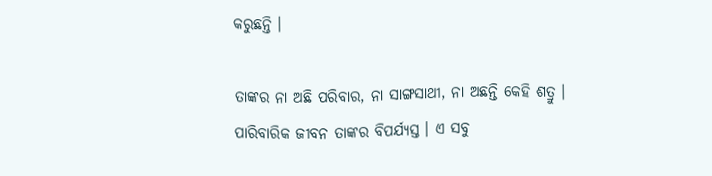କରୁଛନ୍ତି ।

ତାଙ୍କର ନା ଅଛି ପରିବାର, ନା ସାଙ୍ଗସାଥୀ, ନା ଅଛନ୍ତି କେହି ଶତ୍ରୁ । ପାରିବାରିକ ଜୀବନ ତାଙ୍କର ବିପର୍ଯ୍ୟସ୍ତ । ଏ ସବୁ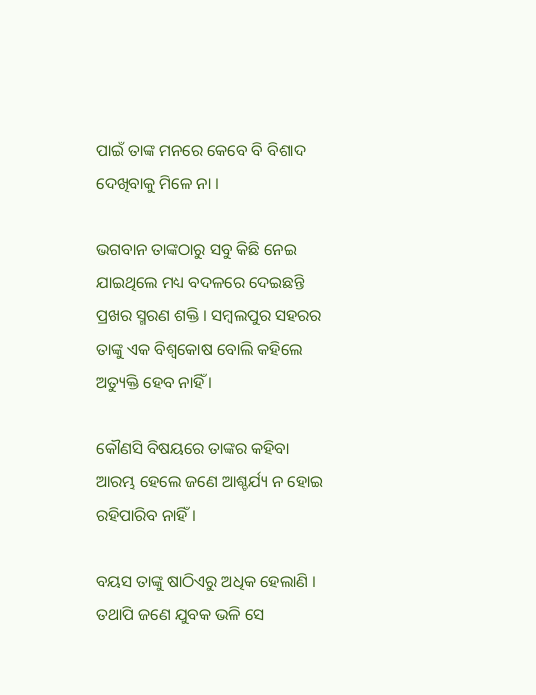ପାଇଁ ତାଙ୍କ ମନରେ କେବେ ବି ବିଶାଦ ଦେଖିବାକୁ ମିଳେ ନା ।

ଭଗବାନ ତାଙ୍କଠାରୁ ସବୁ କିଛି ନେଇ ଯାଇଥିଲେ ମଧ୍ୟ ବଦଳରେ ଦେଇଛନ୍ତି ପ୍ରଖର ସ୍ମରଣ ଶକ୍ତି । ସମ୍ବଲପୁର ସହରର ତାଙ୍କୁ ଏକ ବିଶ୍ୱକୋଷ ବୋଲି କହିଲେ ଅତ୍ୟୁକ୍ତି ହେବ ନାହିଁ ।

କୌଣସି ବିଷୟରେ ତାଙ୍କର କହିବା ଆରମ୍ଭ ହେଲେ ଜଣେ ଆଶ୍ଚର୍ଯ୍ୟ ନ ହୋଇ ରହିପାରିବ ନାହିଁ ।

ବୟସ ତାଙ୍କୁ ଷାଠିଏରୁ ଅଧିକ ହେଲାଣି । ତଥାପି ଜଣେ ଯୁବକ ଭଳି ସେ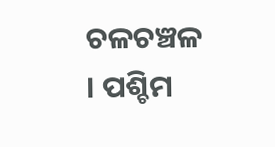ଚଳଚଞ୍ଚଳ । ପଶ୍ଚିମ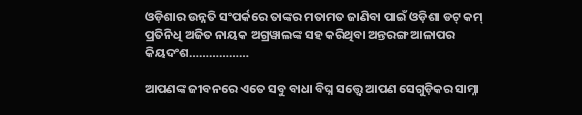ଓଡ଼ିଶାର ଉନ୍ନତି ସଂପର୍କରେ ତାଙ୍କର ମତାମତ ଜାଣିବା ପାଇଁ ଓଡ଼ିଶା ଡଟ୍ କମ୍ ପ୍ରତିନିଧି ଅଜିତ ନାୟକ ଅଗ୍ରୱାଲଙ୍କ ସହ କରିଥିବା ଅନ୍ତରଙ୍ଗ ଆଳାପର କିୟଦଂଶ………………

ଆପଣଙ୍କ ଜୀବନରେ ଏତେ ସବୁ ବାଧା ବିଘ୍ନ ସତ୍ତ୍ୱେ ଆପଣ ସେଗୁଡ଼ିକର ସାମ୍ନା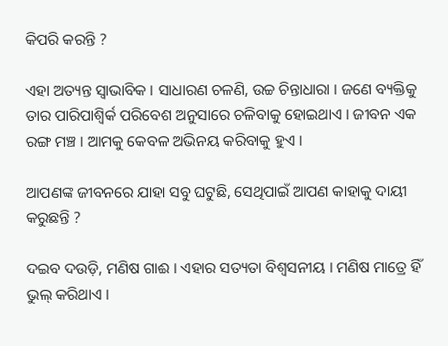କିପରି କରନ୍ତି ?

ଏହା ଅତ୍ୟନ୍ତ ସ୍ୱାଭାବିକ । ସାଧାରଣ ଚଳଣି, ଉଚ୍ଚ ଚିନ୍ତାଧାରା । ଜଣେ ବ୍ୟକ୍ତିକୁ ତାର ପାରିପାଶ୍ୱିର୍କ ପରିବେଶ ଅନୁସାରେ ଚଳିବାକୁ ହୋଇଥାଏ । ଜୀବନ ଏକ ରଙ୍ଗ ମଞ୍ଚ । ଆମକୁ କେବଳ ଅଭିନୟ କରିବାକୁ ହୁଏ ।

ଆପଣଙ୍କ ଜୀବନରେ ଯାହା ସବୁ ଘଟୁଛି, ସେଥିପାଇଁ ଆପଣ କାହାକୁ ଦାୟୀ କରୁଛନ୍ତି ?

ଦଇବ ଦଉଡ଼ି, ମଣିଷ ଗାଈ । ଏହାର ସତ୍ୟତା ବିଶ୍ୱସନୀୟ । ମଣିଷ ମାତ୍ରେ ହିଁ ଭୁଲ୍ କରିଥାଏ ।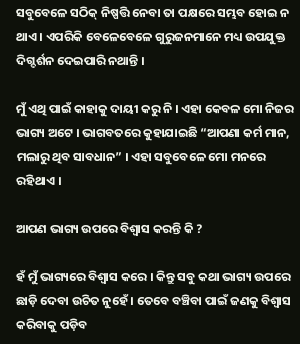ସବୁବେଳେ ସଠିକ୍ ନିଷ୍ପତ୍ତି ନେବା ତା ପକ୍ଷରେ ସମ୍ଭବ ହୋଇ ନ ଥାଏ । ଏପରିକି ବେଳେବେଳେ ଗୁରୁଜନମାନେ ମଧ୍ୟ ଉପଯୁକ୍ତ ଦିଗ୍ଦର୍ଶନ ଦେଇପାରି ନଥାନ୍ତି ।

ମୁଁ ଏଥି ପାଇଁ କାହାକୁ ଦାୟୀ କରୁ ନି । ଏହା କେବଳ ମୋ ନିଜର ଭାଗ୍ୟ ଅଟେ । ଭାଗବତରେ କୁହାଯାଇଛି “ଆପଣା କର୍ମ ମାନ, ମଲାରୁ ଥିବ ସାବଧାନ” । ଏହା ସବୁବେଳେ ମୋ ମନରେ ରହିଥାଏ ।

ଆପଣ ଭାଗ୍ୟ ଉପରେ ବିଶ୍ୱାସ କରନ୍ତି କି ?

ହଁ ମୁଁ ଭାଗ୍ୟରେ ବିଶ୍ୱାସ କରେ । କିନ୍ତୁ ସବୁ କଥା ଭାଗ୍ୟ ଉପରେ ଛାଡ଼ି ଦେବା ଉଚିତ ନୁହେଁ । ତେବେ ବଞ୍ଚିବା ପାଇଁ ଜଣକୁ ବିଶ୍ୱାସ କରିବାକୁ ପଡ଼ିବ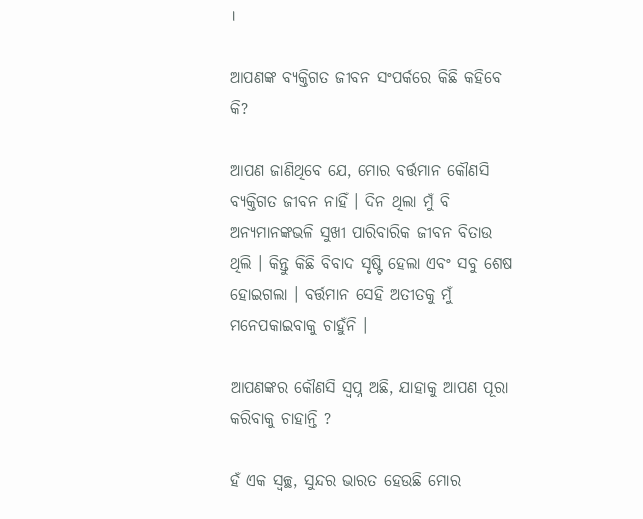।

ଆପଣଙ୍କ ବ୍ୟକ୍ତିଗତ ଜୀବନ ସଂପର୍କରେ କିଛି କହିବେ କି?

ଆପଣ ଜାଣିଥିବେ ଯେ, ମୋର ବର୍ତ୍ତମାନ କୌଣସି ବ୍ୟକ୍ତିଗତ ଜୀବନ ନାହିଁ । ଦିନ ଥିଲା ମୁଁ ବି ଅନ୍ୟମାନଙ୍କଭଳି ସୁଖୀ ପାରିବାରିକ ଜୀବନ ବିତାଉ ଥିଲି । କିନ୍ତୁ କିଛି ବିବାଦ ସୃଷ୍ଟି ହେଲା ଏବଂ ସବୁ ଶେଷ ହୋଇଗଲା । ବର୍ତ୍ତମାନ ସେହି ଅତୀତକୁ ମୁଁ ମନେପକାଇବାକୁ ଚାହୁଁନି ।

ଆପଣଙ୍କର କୌଣସି ସ୍ୱପ୍ନ ଅଛି, ଯାହାକୁ ଆପଣ ପୂରା କରିବାକୁ ଚାହାନ୍ତି ?

ହଁ ଏକ ସ୍ୱଚ୍ଛ, ସୁନ୍ଦର ଭାରତ ହେଉଛି ମୋର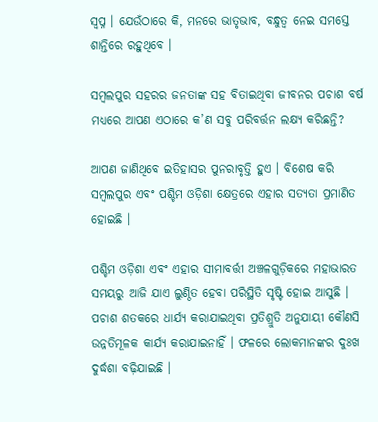ସ୍ୱପ୍ନ । ଯେଉଁଠାରେ କି, ମନରେ ଭାତୃଭାବ, ବନ୍ଧୁତ୍ୱ ନେଇ ସମସ୍ତେ ଶାନ୍ତିରେ ରହୁଥିବେ ।

ସମ୍ବଲପୁର ସହରର ଜନତାଙ୍କ ସହ ବିତାଇଥିବା ଜୀବନର ପଚାଶ ବର୍ଷ ମଧ୍ୟରେ ଆପଣ ଏଠାରେ କ’ଣ ସବୁ ପରିବର୍ତ୍ତନ ଲକ୍ଷ୍ୟ କରିଛନ୍ତି?

ଆପଣ ଜାଣିଥିବେ ଇତିହାସର ପୁନରାବୃତ୍ତି ହୁଏ । ବିଶେଷ କରି ସମ୍ବଲପୁର ଏବଂ ପଶ୍ଚିମ ଓଡ଼ିଶା କ୍ଷେତ୍ରରେ ଏହାର ସତ୍ୟତା ପ୍ରମାଣିତ ହୋଇଛି ।

ପଶ୍ଚିମ ଓଡ଼ିଶା ଏବଂ ଏହାର ସୀମାବର୍ତ୍ତୀ ଅଞ୍ଚଳଗୁଡ଼ିକରେ ମହାଭାରତ ସମୟରୁ ଆଜି ଯାଏ ଲୁଣ୍ଠିତ ହେବା ପରିସ୍ଥିତି ସୃଷ୍ଟି ହୋଇ ଆସୁଛି । ପଚାଶ ଶତକରେ ଧାର୍ଯ୍ୟ କରାଯାଇଥିବା ପ୍ରତିଶ୍ରୁତି ଅନୁଯାୟୀ କୌଣସି ଉନ୍ନତିମୂଳକ କାର୍ଯ୍ୟ କରାଯାଇନାହିଁ । ଫଳରେ ଲୋକମାନଙ୍କର ଦୁଃଖ ଦୁର୍ଦ୍ଧଶା ବଢ଼ିଯାଇଛି ।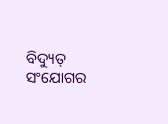ବିଦ୍ୟୁତ୍ ସଂଯୋଗର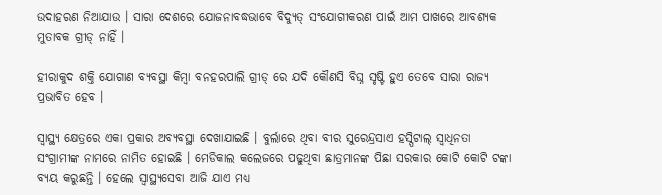ଉଦାହରଣ ନିଆଯାଉ । ସାରା ଦେଶରେ ଯୋଜନାବଦ୍ଧଭାବେ ବିଦ୍ୟୁତ୍ ସଂଯୋଗୀକରଣ ପାଇଁ ଆମ ପାଖରେ ଆବଶ୍ୟକ ମୁତାବକ ଗ୍ରୀଡ୍ ନାହିଁ ।

ହୀରାକୁଦ ଶକ୍ତି ଯୋଗାଣ ବ୍ୟବସ୍ଥା କିମ୍ବା ବନହରପାଲି ଗ୍ରୀଡ୍ ରେ ଯଦି କୌଣସି ବିଘ୍ନ ସୃଷ୍ଟି ହୁଏ ତେବେ ସାରା ରାଜ୍ୟ ପ୍ରଭାବିତ ହେବ ।

ସ୍ୱାସ୍ଥ୍ୟ କ୍ଷେତ୍ରରେ ଏକା ପ୍ରକାର ଅବ୍ୟବସ୍ଥା ଦେଖାଯାଇଛି । ବୁର୍ଲାରେ ଥିବା ବୀର ସୁରେନ୍ଦ୍ରସାଏ ହସ୍ପିଟାଲ୍ ସ୍ୱାଧିନତା ସଂଗ୍ରାମୀଙ୍କ ନାମରେ ନାମିତ ହୋଇଛି । ମେଡିକାଲ କଲେଜରେ ପଢୁଥିବା ଛାତ୍ରମାନଙ୍କ ପିଛା ସରକାର କୋଟି କୋଟି ଟଙ୍କା ବ୍ୟୟ କରୁଛନ୍ତି । ହେଲେ ସ୍ୱାସ୍ଥ୍ୟସେବା ଆଜି ଯାଏ ମଧ୍ୟ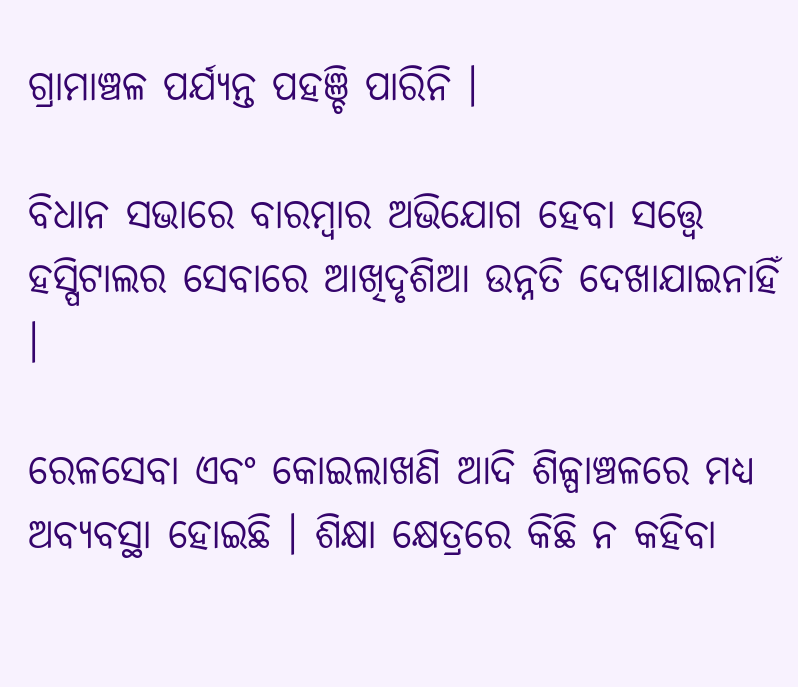ଗ୍ରାମାଞ୍ଚଳ ପର୍ଯ୍ୟନ୍ତ ପହଞ୍ଚି ପାରିନି ।

ବିଧାନ ସଭାରେ ବାରମ୍ବାର ଅଭିଯୋଗ ହେବା ସତ୍ତ୍ୱେ ହସ୍ପିଟାଲର ସେବାରେ ଆଖିଦୃଶିଆ ଉନ୍ନତି ଦେଖାଯାଇନାହିଁ ।

ରେଳସେବା ଏବଂ କୋଇଲାଖଣି ଆଦି ଶିଳ୍ପାଞ୍ଚଳରେ ମଧ୍ୟ ଅବ୍ୟବସ୍ଥା ହୋଇଛି । ଶିକ୍ଷା କ୍ଷେତ୍ରରେ କିଛି ନ କହିବା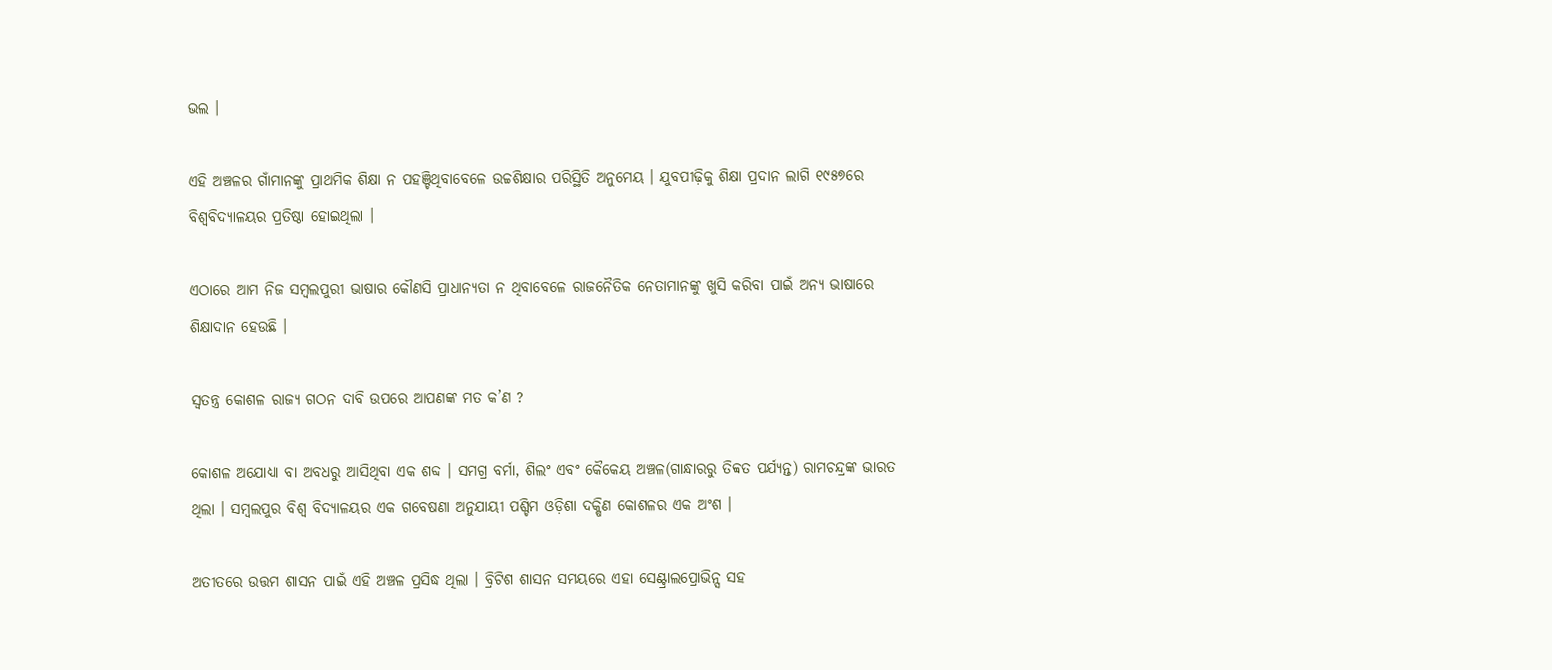ଭଲ ।

ଏହି ଅଞ୍ଚଳର ଗାଁମାନଙ୍କୁ ପ୍ରାଥମିକ ଶିକ୍ଷା ନ ପହଞ୍ଚିଥିବାବେଳେ ଉଚ୍ଚଶିକ୍ଷାର ପରିସ୍ଥିତି ଅନୁମେୟ । ଯୁବପୀଢ଼ିକୁ ଶିକ୍ଷା ପ୍ରଦାନ ଲାଗି ୧୯୫୭ରେ ବିଶ୍ୱବିଦ୍ୟାଳୟର ପ୍ରତିଷ୍ଠା ହୋଇଥିଲା ।

ଏଠାରେ ଆମ ନିଜ ସମ୍ବଲପୁରୀ ଭାଷାର କୌଣସି ପ୍ରାଧାନ୍ୟତା ନ ଥିବାବେଳେ ରାଜନୈତିକ ନେତାମାନଙ୍କୁ ଖୁସି କରିବା ପାଇଁ ଅନ୍ୟ ଭାଷାରେ ଶିକ୍ଷାଦାନ ହେଉଛି ।

ସ୍ୱତନ୍ତ୍ର କୋଶଳ ରାଜ୍ୟ ଗଠନ ଦାବି ଉପରେ ଆପଣଙ୍କ ମତ କ’ଣ ?

କୋଶଳ ଅଯୋଧ୍ୟା ବା ଅବଧରୁ ଆସିଥିବା ଏକ ଶବ୍ଦ । ସମଗ୍ର ବର୍ମା, ଶିଲଂ ଏବଂ କୈକେୟ ଅଞ୍ଚଳ(ଗାନ୍ଧାରରୁ ତିବ୍ବତ ପର୍ଯ୍ୟନ୍ତ) ରାମଚନ୍ଦ୍ରଙ୍କ ଭାରତ ଥିଲା । ସମ୍ବଲପୁର ବିଶ୍ୱ ବିଦ୍ୟାଳୟର ଏକ ଗବେଷଣା ଅନୁଯାୟୀ ପଶ୍ଚିମ ଓଡ଼ିଶା ଦକ୍ଷିଣ କୋଶଳର ଏକ ଅଂଶ ।

ଅତୀତରେ ଉତ୍ତମ ଶାସନ ପାଇଁ ଏହି ଅଞ୍ଚଳ ପ୍ରସିଦ୍ଧ ଥିଲା । ବ୍ରିଟିଶ ଶାସନ ସମୟରେ ଏହା ସେଣ୍ଟ୍ରାଲପ୍ରୋଭିନ୍ସ ସହ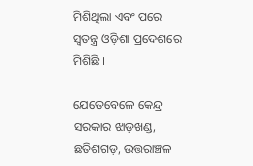ମିଶିଥିଲା ଏବଂ ପରେ ସ୍ୱତନ୍ତ୍ର ଓଡ଼ିଶା ପ୍ରଦେଶରେ ମିଶିଛି ।

ଯେତେବେଳେ କେନ୍ଦ୍ର ସରକାର ଝାଡ଼ଖଣ୍ଡ, ଛତିଶଗଡ଼, ଉତ୍ତରାଞ୍ଚଳ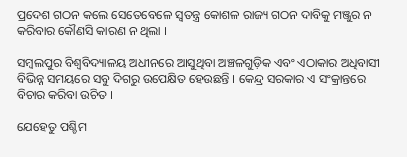ପ୍ରଦେଶ ଗଠନ କଲେ ସେତେବେଳେ ସ୍ୱତନ୍ତ୍ର କୋଶଳ ରାଜ୍ୟ ଗଠନ ଦାବିକୁ ମଞ୍ଜୁର ନ କରିବାର କୌଣସି କାରଣ ନ ଥିଲା ।

ସମ୍ବଲପୁର ବିଶ୍ୱବିଦ୍ୟାଳୟ ଅଧୀନରେ ଆସୁଥିବା ଅଞ୍ଚଳଗୁଡ଼ିକ ଏବଂ ଏଠାକାର ଅଧିବାସୀ ବିଭିନ୍ନ ସମୟରେ ସବୁ ଦିଗରୁ ଉପେକ୍ଷିତ ହେଉଛନ୍ତି । କେନ୍ଦ୍ର ସରକାର ଏ ସଂକ୍ରାନ୍ତରେ ବିଚାର କରିବା ଉଚିତ ।

ଯେହେତୁ ପଶ୍ଚିମ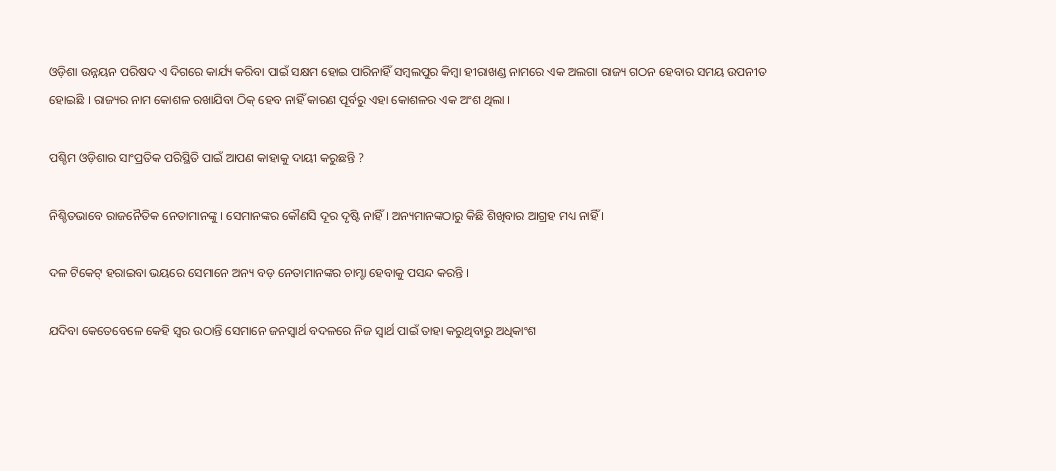ଓଡ଼ିଶା ଉନ୍ନୟନ ପରିଷଦ ଏ ଦିଗରେ କାର୍ଯ୍ୟ କରିବା ପାଇଁ ସକ୍ଷମ ହୋଇ ପାରିନାହିଁ ସମ୍ବଲପୁର କିମ୍ବା ହୀରାଖଣ୍ଡ ନାମରେ ଏକ ଅଲଗା ରାଜ୍ୟ ଗଠନ ହେବାର ସମୟ ଉପନୀତ ହୋଇଛି । ରାଜ୍ୟର ନାମ କୋଶଳ ରଖାଯିବା ଠିକ୍ ହେବ ନାହିଁ କାରଣ ପୂର୍ବରୁ ଏହା କୋଶଳର ଏକ ଅଂଶ ଥିଲା ।

ପଶ୍ଚିମ ଓଡ଼ିଶାର ସାଂପ୍ରତିକ ପରିସ୍ଥିତି ପାଇଁ ଆପଣ କାହାକୁ ଦାୟୀ କରୁଛନ୍ତି ?

ନିଶ୍ଚିତଭାବେ ରାଜନୈତିକ ନେତାମାନଙ୍କୁ । ସେମାନଙ୍କର କୌଣସି ଦୂର ଦୃଷ୍ଟି ନାହିଁ । ଅନ୍ୟମାନଙ୍କଠାରୁ କିଛି ଶିଖିବାର ଆଗ୍ରହ ମଧ୍ୟ ନାହିଁ ।

ଦଳ ଟିକେଟ୍ ହରାଇବା ଭୟରେ ସେମାନେ ଅନ୍ୟ ବଡ଼ ନେତାମାନଙ୍କର ଚାମ୍ଚା ହେବାକୁ ପସନ୍ଦ କରନ୍ତି ।

ଯଦିବା କେତେବେଳେ କେହି ସ୍ୱର ଉଠାନ୍ତି ସେମାନେ ଜନସ୍ୱାର୍ଥ ବଦଳରେ ନିଜ ସ୍ୱାର୍ଥ ପାଇଁ ତାହା କରୁଥିବାରୁ ଅଧିକାଂଶ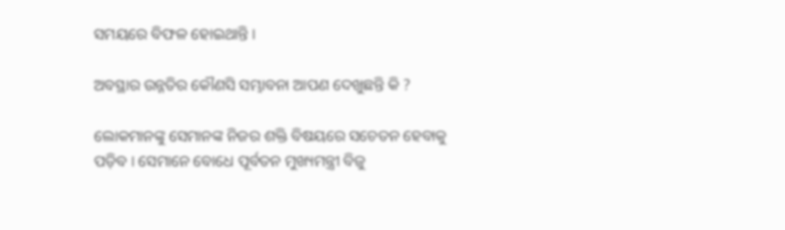ସମୟରେ ବିଫଳ ହୋଇଥାନ୍ତି ।

ଅବସ୍ଥାର ଉନ୍ନତିର କୌଣସି ସମ୍ଭାବନା ଆପଣ ଦେଖୁଛନ୍ତି କି ?

ଲୋକମାନଙ୍କୁ ସେମାନଙ୍କ ନିଜର ଶକ୍ତି ବିଷୟରେ ସଚେତନ ହେବାକୁ ପଡ଼ିବ । ସେମାନେ ବୋଧେ ପୂର୍ବତନ ମୁଖ୍ୟମନ୍ତ୍ରୀ ବିଜୁ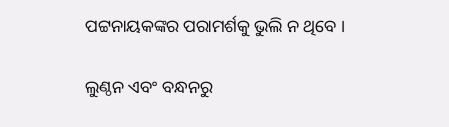ପଟ୍ଟନାୟକଙ୍କର ପରାମର୍ଶକୁ ଭୁଲି ନ ଥିବେ ।

ଲୁଣ୍ଠନ ଏବଂ ବନ୍ଧନରୁ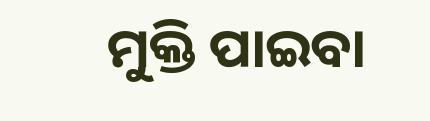ମୁକ୍ତି ପାଇବା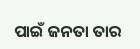ପାଇଁ ଜନତା ତାର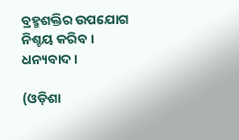ବ୍ରହ୍ମଶକ୍ତିର ଉପଯୋଗ ନିଶ୍ଚୟ କରିବ । ଧନ୍ୟବାଦ ।

(ଓଡ଼ିଶା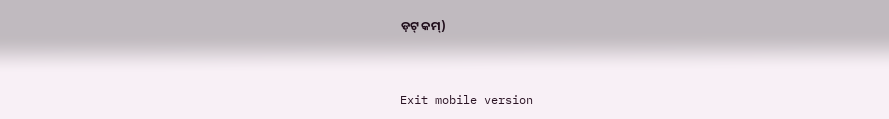ଡ଼ଟ୍ କମ୍)



Exit mobile version